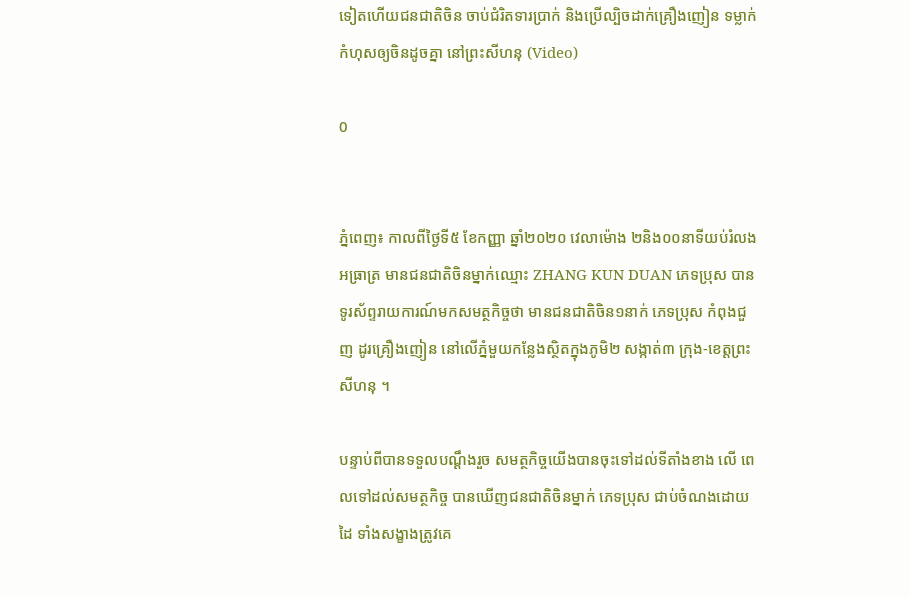ទៀតហើយជនជាតិចិន ចាប់ជំរិតទារប្រាក់ និងប្រើល្បិចដាក់គ្រឿងញៀន ទម្លាក់កំហុសឲ្យចិនដូចគ្នា នៅព្រះសីហនុ (Video)

0


ភ្នំពេញ៖ កាលពីថ្ងៃទី៥ ខែកញ្ញា ឆ្នាំ២០២០ វេលាម៉ោង ២និង០០នាទីយប់រំលងអធ្រាត្រ មានជនជាតិចិនម្នាក់ឈ្មោះ ZHANG KUN DUAN ភេទប្រុស បានទូរស័ព្ទរាយការណ៍មកសមត្ថកិច្ចថា មានជនជាតិចិន១នាក់ ភេទប្រុស កំពុងជួញ ដូរគ្រឿងញៀន នៅលើភ្នំមួយកន្លែងស្ថិតក្នុងភូមិ២ សង្កាត់៣ ក្រុង-ខេត្តព្រះសីហនុ ។

បន្ទាប់ពីបានទទួលបណ្ដឹងរួច សមត្ថកិច្ចយើងបានចុះទៅដល់ទីតាំងខាង លើ ពេលទៅដល់សមត្ថកិច្ច បានឃើញជនជាតិចិនម្នាក់ ភេទប្រុស ជាប់ចំណងដោយដៃ ទាំងសង្ខាងត្រូវគេ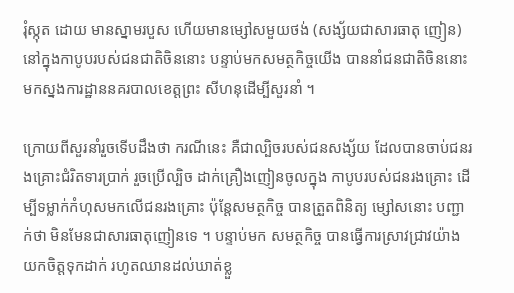រុំស្កុត ដោយ មានស្នាមរបួស ហើយមានម្សៅសមួយថង់ (សង្ស័យជាសារធាតុ ញៀន) នៅក្នុងកាបូបរបស់ជនជាតិចិននោះ បន្ទាប់មកសមត្ថកិច្ចយើង បាននាំជនជាតិចិននោះ មកស្នងការដ្ឋាននគរបាលខេត្តព្រះ សីហនុដើម្បីសួរនាំ ។

ក្រោយពីសួរនាំរួចទើបដឹងថា ករណីនេះ គឺជាល្បិចរបស់ជនសង្ស័យ ដែលបានចាប់ជនរងគ្រោះជំរិតទារប្រាក់ រួចប្រើល្បិច ដាក់គ្រឿងញៀនចូលក្នុង កាបូបរបស់ជនរងគ្រោះ ដើម្បីទម្លាក់កំហុសមកលើជនរងគ្រោះ ប៉ុន្តែសមត្ថកិច្ច បានត្រួតពិនិត្យ ម្សៅសនោះ បញ្ជាក់ថា មិនមែនជាសារធាតុញៀនទេ ។ បន្ទាប់មក សមត្ថកិច្ច បានធ្វើការស្រាវជ្រាវយ៉ាងយកចិត្តទុកដាក់ រហូតឈានដល់ឃាត់ខ្លួ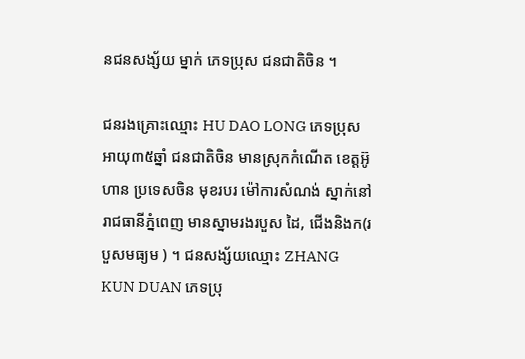នជនសង្ស័យ ម្នាក់ ភេទប្រុស ជនជាតិចិន ។

ជនរងគ្រោះឈ្មោះ HU DAO LONG ភេទប្រុស អាយុ៣៥ឆ្នាំ ជនជាតិចិន មានស្រុកកំណើត ខេត្តអ៊ូហាន ប្រទេសចិន មុខរបរ ម៉ៅការសំណង់ ស្នាក់នៅរាជធានីភ្នំពេញ មានស្នាមរងរបួស ដៃ, ជើងនិងក(របួសមធ្យម ) ។ ជនសង្ស័យឈ្មោះ ZHANG KUN DUAN ភេទប្រុ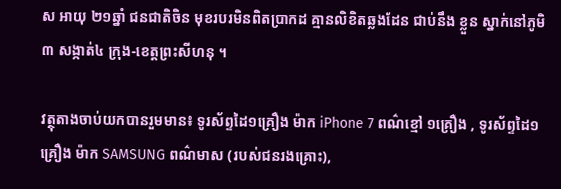ស អាយុ ២១ឆ្នាំ ជនជាតិចិន មុខរបរមិនពិតប្រាកដ គ្មានលិខិតឆ្លងដែន ជាប់នឹង ខ្លួន ស្នាក់នៅភូមិ៣ សង្កាត់៤ ក្រុង-ខេត្តព្រះសីហនុ ។

វត្ថុតាងចាប់យកបានរួមមាន៖ ទូរស័ព្ទដៃ១គ្រឿង ម៉ាក iPhone 7 ពណ៌ខ្មៅ ១គ្រឿង , ទូរស័ព្ទដៃ១គ្រឿង ម៉ាក SAMSUNG ពណ៌មាស (របស់ជនរងគ្រោះ),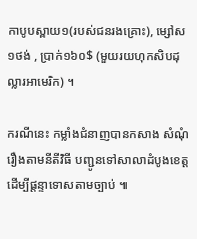កាបូបស្ពាយ១(របស់ជនរងគ្រោះ), ម្សៅស១ថង់ , ប្រាក់១៦០$ (មួយរយហុកសិបដុល្លារអាមេរិក) ។

ករណីនេះ កម្លាំងជំនាញបានកសាង សំណុំរឿងតាមនីតីវិធី បញ្ជូនទៅសាលាដំបូងខេត្ត ដើម្បីផ្តន្ទាទោសតាមច្បាប់ ៕